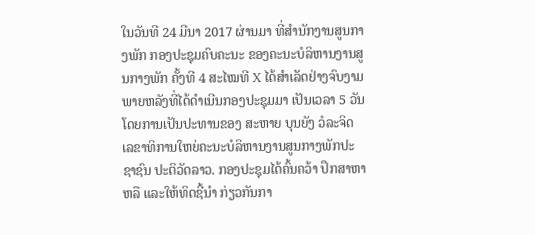ໃນວັນທີ 24 ມີນາ 2017 ຜ່ານມາ ທີ່ສຳນັກງານສູນກາງພັກ ກອງປະຊຸມຄົບຄະນະ ຂອງຄະນະບໍລິຫານງານສູນກາງພັກ ຄັ້ງທີ 4 ສະໄໝທີ X ໄດ້ສຳເລັດຢ່າງຈົບງາມ ພາຍຫລັງທີ່ໄດ້ດຳເນີນກອງປະຊຸມມາ ເປັນເວລາ 5 ວັນ ໂດຍການເປັນປະທານຂອງ ສະຫາຍ ບຸນຍັງ ວໍລະຈິດ ເລຂາທິການໃຫຍ່ຄະນະບໍລິຫານງານສູນກາງພັກປະຊາຊົນ ປະຕິວັດລາວ. ກອງປະຊຸມໄດ້ຄົ້ນຄວ້າ ປຶກສາຫາຫລື ແລະໃຫ້ທິດຊີ້ນຳ ກ່ຽວກັນກາ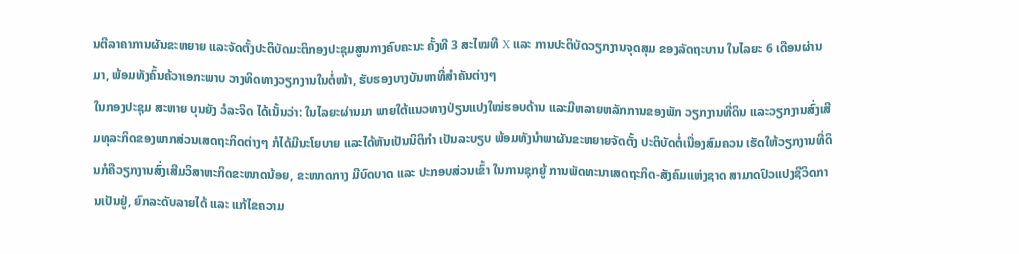ນຕີລາຄາການຜັນຂະຫຍາຍ ແລະຈັດຕັ້ງປະຕິບັດມະຕິກອງປະຊຸມສູນກາງຄົບຄະນະ ຄັ້ງທີ 3 ສະໄໝທີ X ແລະ ການປະຕິບັດວຽກງານຈຸດສຸມ ຂອງລັດຖະບານ ໃນໄລຍະ 6 ເດືອນຜ່ານມາ, ພ້ອມທັງຄົ້ນຄ້ວາເອກະພາບ ວາງທິດທາງວຽກງານໃນຕໍ່ໜ້າ, ຮັບຮອງບາງບັນຫາທີ່ສຳຄັນຕ່າງໆ
ໃນກອງປະຊຸມ ສະຫາຍ ບຸນຍັງ ວໍລະຈິດ ໄດ້ເນັ້ນວ່າ: ໃນໄລຍະຜ່ານມາ ພາຍໃຕ້ແນວທາງປ່ຽນແປງໃໝ່ຮອບດ້ານ ແລະມີຫລາຍຫລັກການຂອງພັກ ວຽກງານທີ່ດິນ ແລະວຽກງານສົ່ງເສີມທຸລະກິດຂອງພາກສ່ວນເສດຖະກິດຕ່າງໆ ກໍໄດ້ມີນະໂຍບາຍ ແລະໄດ້ຫັນເປັນນິຕິກຳ ເປັນລະບຽບ ພ້ອມທັງນຳພາຜັນຂະຫຍາຍຈັດຕັ້ງ ປະຕິບັດຕໍ່ເນື່ອງສົມຄວນ ເຮັດໃຫ້ວຽກງານທີ່ດິນກໍຄືວຽກງານສົ່ງເສີມວິສາຫະກິດຂະໜາດນ້ອຍ, ຂະໜາດກາງ ມີບົດບາດ ແລະ ປະກອບສ່ວນເຂົ້າ ໃນການຊຸກຍູ້ ການພັດທະນາເສດຖະກິດ-ສັງຄົມແຫ່ງຊາດ ສາມາດປົວແປງຊີວິດການເປັນຢູ່, ຍົກລະດັບລາຍໄດ້ ແລະ ແກ້ໄຂຄວາມ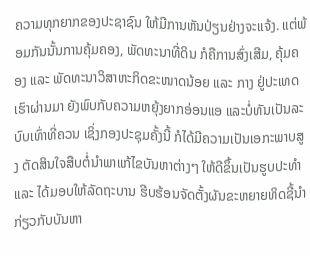ຄວາມທຸກຍາກຂອງປະຊາຊົນ ໃຫ້ມີການຫັນປ່ຽນຢ່າງຈະແຈ້ງ. ແຕ່ພ້ອມກັນນັ້ນການຄຸ້ມຄອງ, ພັດທະນາທີ່ດິນ ກໍຄືການສົ່ງເສີມ, ຄຸ້ມຄອງ ແລະ ພັດທະນາວິສາຫະກິດຂະໜາດນ້ອຍ ແລະ ກາງ ຢູ່ປະເທດເຮົາຜ່ານມາ ຍັງພົບກັບຄວາມຫຍຸ້ງຍາກອ່ອນແອ ແລະບໍ່ທັນເປັນລະບົບເທົ່າທີ່ຄວນ ເຊິ່ງກອງປະຊຸມຄັ້ງນີ້ ກໍໄດ້ມີຄວາມເປັນເອກະພາບສູງ ຕັດສິນໃຈສືບຕໍ່ນຳພາແກ້ໄຂບັນຫາຕ່າງໆ ໃຫ້ດີຂຶ້ນເປັນຮູບປະທຳ ແລະ ໄດ້ມອບໃຫ້ລັດຖະບານ ຮີບຮ້ອນຈັດຕັ້ງຜັນຂະຫຍາຍທິດຊີ້ນຳ ກ່ຽວກັບບັນຫາ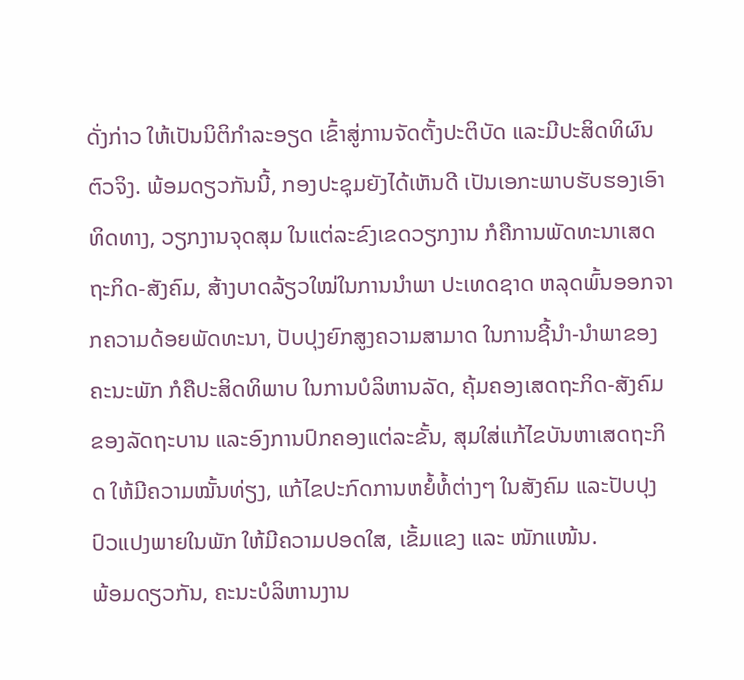ດັ່ງກ່າວ ໃຫ້ເປັນນິຕິກຳລະອຽດ ເຂົ້າສູ່ການຈັດຕັ້ງປະຕິບັດ ແລະມີປະສິດທິຜົນຕົວຈິງ. ພ້ອມດຽວກັນນີ້, ກອງປະຊຸມຍັງໄດ້ເຫັນດີ ເປັນເອກະພາບຮັບຮອງເອົາທິດທາງ, ວຽກງານຈຸດສຸມ ໃນແຕ່ລະຂົງເຂດວຽກງານ ກໍຄືການພັດທະນາເສດຖະກິດ-ສັງຄົມ, ສ້າງບາດລ້ຽວໃໝ່ໃນການນຳພາ ປະເທດຊາດ ຫລຸດພົ້ນອອກຈາກຄວາມດ້ອຍພັດທະນາ, ປັບປຸງຍົກສູງຄວາມສາມາດ ໃນການຊີ້ນຳ-ນຳພາຂອງຄະນະພັກ ກໍຄືປະສິດທິພາບ ໃນການບໍລິຫານລັດ, ຄຸ້ມຄອງເສດຖະກິດ-ສັງຄົມ ຂອງລັດຖະບານ ແລະອົງການປົກຄອງແຕ່ລະຂັ້ນ, ສຸມໃສ່ແກ້ໄຂບັນຫາເສດຖະກິດ ໃຫ້ມີຄວາມໝັ້ນທ່ຽງ, ແກ້ໄຂປະກົດການຫຍໍ້ທໍ້ຕ່າງໆ ໃນສັງຄົມ ແລະປັບປຸງປົວແປງພາຍໃນພັກ ໃຫ້ມີຄວາມປອດໃສ, ເຂັ້ມແຂງ ແລະ ໜັກແໜ້ນ.
ພ້ອມດຽວກັນ, ຄະນະບໍລິຫານງານ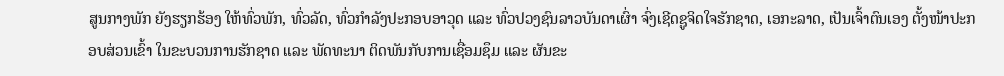ສູນກາງພັກ ຍັງຮຽກຮ້ອງ ໃຫ້ທົ່ວພັກ, ທົ່ວລັດ, ທົ່ວກຳລັງປະກອບອາວຸດ ແລະ ທົ່ວປວງຊົນລາວບັນດາເຜົ່າ ຈົ່ງເຊີດຊູຈິດໃຈຮັກຊາດ, ເອກະລາດ, ເປັນເຈົ້າຕົນເອງ ຕັ້ງໜ້າປະກອບສ່ວນເຂົ້າ ໃນຂະບວນການຮັກຊາດ ແລະ ພັດທະນາ ຕິດພັນກັບການເຊື່ອມຊຶມ ແລະ ຜັນຂະ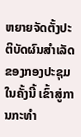ຫຍາຍຈັດຕັ້ງປະຕິບັດຜົນສຳເລັດ ຂອງກອງປະຊຸມ ໃນຄັ້ງນີ້ ເຂົ້າສູ່ການກະທຳ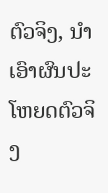ຕົວຈິງ, ນຳເອົາຜົນປະໂຫຍດຕົວຈິງ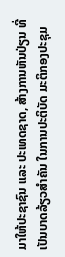ມາໃຫ້ປະຊາຊົນ ແລະ ປະເທດຊາດ, ສ້າງການຫັນປ່ຽນ ທີ່ເປັນບາດລ້ຽວສຳຄັນ ໃນການປະຕິບັດ ມະຕິກອງປະຊຸມ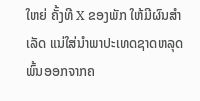ໃຫຍ່ ຄັ້ງທີ X ຂອງພັກ ໃຫ້ມີຜົນສຳເລັດ ແນ່ໃສ່ນຳພາປະເທດຊາດຫລຸດພົ້ນອອກຈາກຄ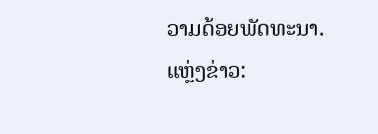ວາມດ້ອຍພັດທະນາ.
ແຫຼ່ງຂ່າວ: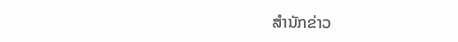ສຳນັກຂ່າວ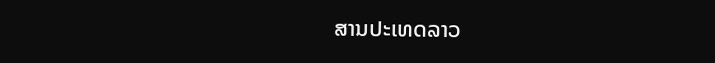ສານປະເທດລາວ